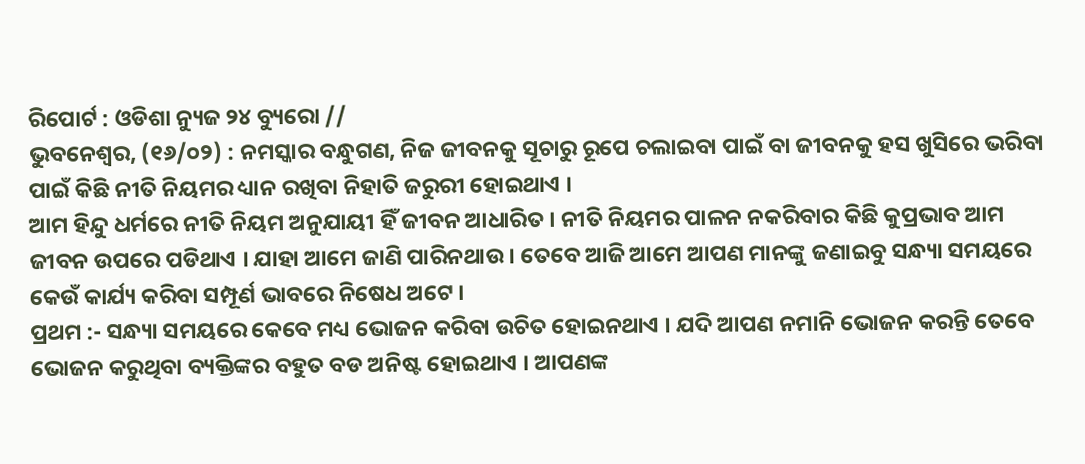ରିପୋର୍ଟ : ଓଡିଶା ନ୍ୟୁଜ ୨୪ ବ୍ୟୁରୋ //
ଭୁବନେଶ୍ୱର, (୧୬/୦୨) : ନମସ୍କାର ବନ୍ଧୁଗଣ, ନିଜ ଜୀବନକୁ ସୂଚାରୁ ରୂପେ ଚଲାଇବା ପାଇଁ ବା ଜୀବନକୁ ହସ ଖୁସିରେ ଭରିବା ପାଇଁ କିଛି ନୀତି ନିୟମର ଧ୍ୟାନ ରଖିବା ନିହାତି ଜରୁରୀ ହୋଇଥାଏ ।
ଆମ ହିନ୍ଦୁ ଧର୍ମରେ ନୀତି ନିୟମ ଅନୁଯାୟୀ ହିଁ ଜୀବନ ଆଧାରିତ । ନୀତି ନିୟମର ପାଳନ ନକରିବାର କିଛି କୁପ୍ରଭାବ ଆମ ଜୀବନ ଉପରେ ପଡିଥାଏ । ଯାହା ଆମେ ଜାଣି ପାରିନଥାଉ । ତେବେ ଆଜି ଆମେ ଆପଣ ମାନଙ୍କୁ ଜଣାଇବୁ ସନ୍ଧ୍ୟା ସମୟରେ କେଉଁ କାର୍ଯ୍ୟ କରିବା ସମ୍ପୂର୍ଣ ଭାବରେ ନିଷେଧ ଅଟେ ।
ପ୍ରଥମ :- ସନ୍ଧ୍ୟା ସମୟରେ କେବେ ମଧ୍ୟ ଭୋଜନ କରିବା ଉଚିତ ହୋଇନଥାଏ । ଯଦି ଆପଣ ନମାନି ଭୋଜନ କରନ୍ତି ତେବେ ଭୋଜନ କରୁଥିବା ବ୍ୟକ୍ତିଙ୍କର ବହୁତ ବଡ ଅନିଷ୍ଟ ହୋଇଥାଏ । ଆପଣଙ୍କ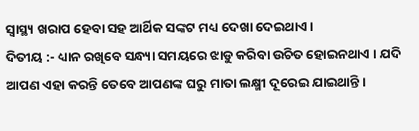ସ୍ୱାସ୍ଥ୍ୟ ଖରାପ ହେବା ସହ ଆର୍ଥିକ ସଙ୍କଟ ମଧ୍ୟ ଦେଖା ଦେଇଥାଏ ।
ଦିତୀୟ :- ଧ୍ୟାନ ରଖିବେ ସନ୍ଧ୍ୟା ସମୟରେ ଝାଡୁ କରିବା ଉଚିତ ହୋଇନଥାଏ । ଯଦି ଆପଣ ଏହା କରନ୍ତି ତେବେ ଆପଣଙ୍କ ଘରୁ ମାତା ଲକ୍ଷ୍ମୀ ଦୂରେଇ ଯାଇଥାନ୍ତି ।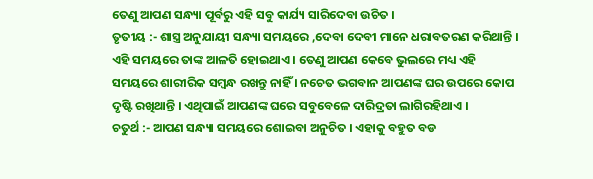ତେଣୁ ଆପଣ ସନ୍ଧ୍ୟା ପୂର୍ବରୁ ଏହି ସବୁ କାର୍ଯ୍ୟ ସାରିଦେବା ଉଚିତ ।
ତୃତୀୟ :- ଶାସ୍ତ୍ର ଅନୁଯାୟୀ ସନ୍ଧ୍ୟା ସମୟରେ ,ଦେବା ଦେବୀ ମାନେ ଧରାବତରଣ କରିଥାନ୍ତି । ଏହି ସମୟରେ ତାଙ୍କ ଆଳତି ହୋଇଥାଏ । ତେଣୁ ଆପଣ କେବେ ଭୁଲରେ ମଧ୍ୟ ଏହି ସମୟରେ ଶାରୀରିକ ସମ୍ବନ୍ଧ ରଖନ୍ତୁ ନାହିଁ । ନଚେତ ଭଗବାନ ଆପଣଙ୍କ ଘର ଉପରେ କୋପ ଦୃଷ୍ଟି ରଖିଥାନ୍ତି । ଏଥିପାଇଁ ଆପଣଙ୍କ ଘରେ ସବୁବେଳେ ଦାରିଦ୍ରତା ଲାଗିରହିଥାଏ ।
ଚତୁର୍ଥ :- ଆପଣ ସନ୍ଧ୍ୟା ସମୟରେ ଶୋଇବା ଅନୁଚିତ । ଏହାକୁ ବହୁତ ବଡ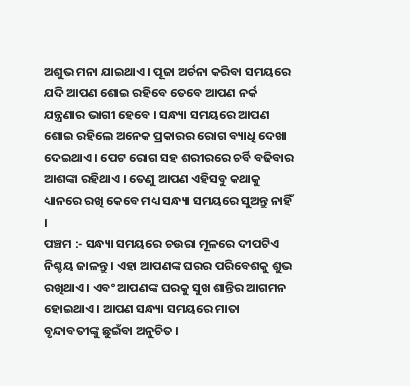ଅଶୁଭ ମନା ଯାଇଥାଏ । ପୂଜା ଅର୍ଚନା କରିବା ସମୟରେ ଯଦି ଆପଣ ଶୋଇ ରହିବେ ତେବେ ଆପଣ ନର୍କ ଯନ୍ତ୍ରଣାର ଭାଗୀ ହେବେ । ସନ୍ଧ୍ୟା ସମୟରେ ଆପଣ ଶୋଇ ରହିଲେ ଅନେକ ପ୍ରକାରର ରୋଗ ବ୍ୟାଧି ଦେଖା ଦେଇଥାଏ । ପେଟ ରୋଗ ସହ ଶରୀରରେ ଚର୍ବି ବଢିବାର ଆଶଙ୍କା ରହିଥାଏ । ତେଣୁ ଆପଣ ଏହିସବୁ କଥାକୁ ଧ୍ୟାନରେ ରଖି କେବେ ମଧ୍ୟ ସନ୍ଧ୍ୟା ସମୟରେ ସୁଅନ୍ତୁ ନାହିଁ ।
ପଞ୍ଚମ :- ସନ୍ଧ୍ୟା ସମୟରେ ଚଉରା ମୂଳରେ ଦୀପଟିଏ ନିଶ୍ଚୟ ଜାଳନ୍ତୁ । ଏହା ଆପଣଙ୍କ ଘରର ପରିବେଶକୁ ଶୁଭ ରଖିଥାଏ । ଏବଂ ଆପଣଙ୍କ ଘରକୁ ସୁଖ ଶାନ୍ତିର ଆଗମନ ହୋଇଥାଏ । ଆପଣ ସନ୍ଧ୍ୟା ସମୟରେ ମାତା ବୃନ୍ଦାବତୀଙ୍କୁ ଛୁଇଁବା ଅନୁଚିତ ।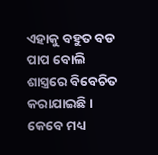ଏହାକୁ ବହୁତ ବଡ ପାପ ବୋଲି ଶାସ୍ତ୍ରରେ ବିବେଚିତ କରାଯାଇଛି । କେବେ ମଧ୍ୟ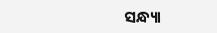ସନ୍ଧ୍ୟା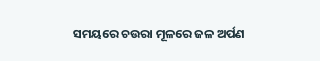ସମୟରେ ଚଉରା ମୂଳରେ ଜଳ ଅର୍ପଣ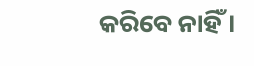କରିବେ ନାହିଁ ।